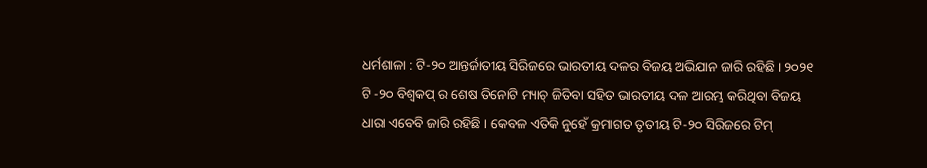ଧର୍ମଶାଳା : ଟି-୨୦ ଆନ୍ତର୍ଜାତୀୟ ସିରିଜରେ ଭାରତୀୟ ଦଳର ବିଜୟ ଅଭିଯାନ ଜାରି ରହିଛି । ୨୦୨୧ ଟି -୨୦ ବିଶ୍ୱକପ୍ ର ଶେଷ ତିନୋଟି ମ୍ୟାଚ୍ ଜିତିବା ସହିତ ଭାରତୀୟ ଦଳ ଆରମ୍ଭ କରିଥିବା ବିଜୟ ଧାରା ଏବେବି ଜାରି ରହିଛି । କେବଳ ଏତିକି ନୁହେଁ କ୍ରମାଗତ ତୃତୀୟ ଟି-୨୦ ସିରିଜରେ ଟିମ୍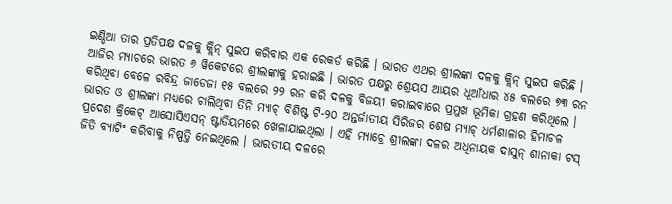ଇଣ୍ଡିଆ ତାର ପ୍ରତିପକ୍ଷ ଦଳକୁ କ୍ଲିନ୍ ସୁଇପ କରିବାର ଏକ ରେକର୍ଡ କରିଛି । ଭାରତ ଏଥର ଶ୍ରୀଲଙ୍କା ଦଳକୁ କ୍ଲିନ୍ ସୁଇପ କରିଛି । ଆଜିର ମ୍ୟାଚରେ ଭାରତ ୬ ୱିକେଟରେ ଶ୍ରୀଲଙ୍କାକୁ ହରାଇଛି । ଭାରତ ପକ୍ଷରୁ ଶ୍ରେୟସ ଆୟର ଧୂଆଁଧାର ୪୫ ବଲରେ ୭୩ ରନ କରିଥିବା ବେଳେ ରବିନ୍ଦ୍ର ଜାଡେଜା ୧୫ ବଲରେ ୨୨ ରନ କରି ଦଳକୁ ବିଜୟୀ କରାଇବାରେ ପ୍ରମୁଖ ଭୂମିକା ଗ୍ରହଣ କରିଥିଲେ ।
ଭାରତ ଓ ଶ୍ରୀଲଙ୍କା ମଧ୍ୟରେ ଚାଲିଥିବା ତିନି ମ୍ୟାଚ୍ ବିଶିଷ୍ଟ ଟି-୨୦ ଅନ୍ତର୍ଜାତୀୟ ସିରିଜର ଶେଷ ମ୍ୟାଚ୍ ଧର୍ମଶାଳାର ହିମାଚଳ ପ୍ରଦେଶ କ୍ରିକେଟ୍ ଆସୋସିଏସନ୍ ଷ୍ଟାଡିୟମରେ ଖେଳାଯାଇଥିଲା । ଏହି ମ୍ୟାଚ୍ରେ ଶ୍ରୀଲଙ୍କା ଦଳର ଅଧିନାୟକ ଦାସୁନ୍ ଶାନାକା ଟସ୍ ଜିତି ବ୍ୟାଟିଂ କରିବାକୁ ନିଷ୍ପତ୍ତି ନେଇଥିଲେ । ଭାରତୀୟ ଦଳରେ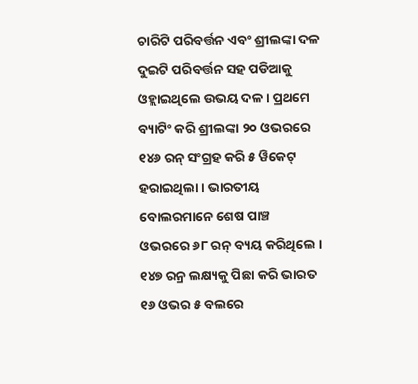ଚାରିଟି ପରିବର୍ତ୍ତନ ଏବଂ ଶ୍ରୀଲଙ୍କା ଦଳ ଦୁଇଟି ପରିବର୍ତ୍ତନ ସହ ପଡିଆକୁ ଓହ୍ଲାଇଥିଲେ ଉଭୟ ଦଳ । ପ୍ରଥମେ ବ୍ୟାଟିଂ କରି ଶ୍ରୀଲଙ୍କା ୨୦ ଓଭରରେ ୧୪୬ ରନ୍ ସଂଗ୍ରହ କରି ୫ ୱିକେଟ୍ ହରାଇଥିଲା । ଭାରତୀୟ ବୋଲରମାନେ ଶେଷ ପାଞ୍ଚ ଓଭରରେ ୬୮ ରନ୍ ବ୍ୟୟ କରିଥିଲେ । ୧୪୭ ରନ୍ର ଲକ୍ଷ୍ୟକୁ ପିଛା କରି ଭାରତ ୧୬ ଓଭର ୫ ବଲରେ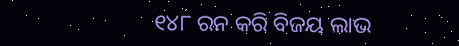୧୪୮ ରନ କରି ବିଜୟ ଲାଭ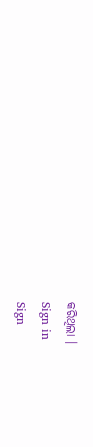କରିଥିଲା ।
Sign in
Sign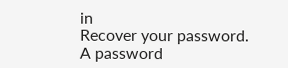in
Recover your password.
A password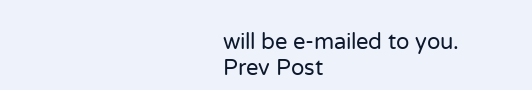will be e-mailed to you.
Prev Post